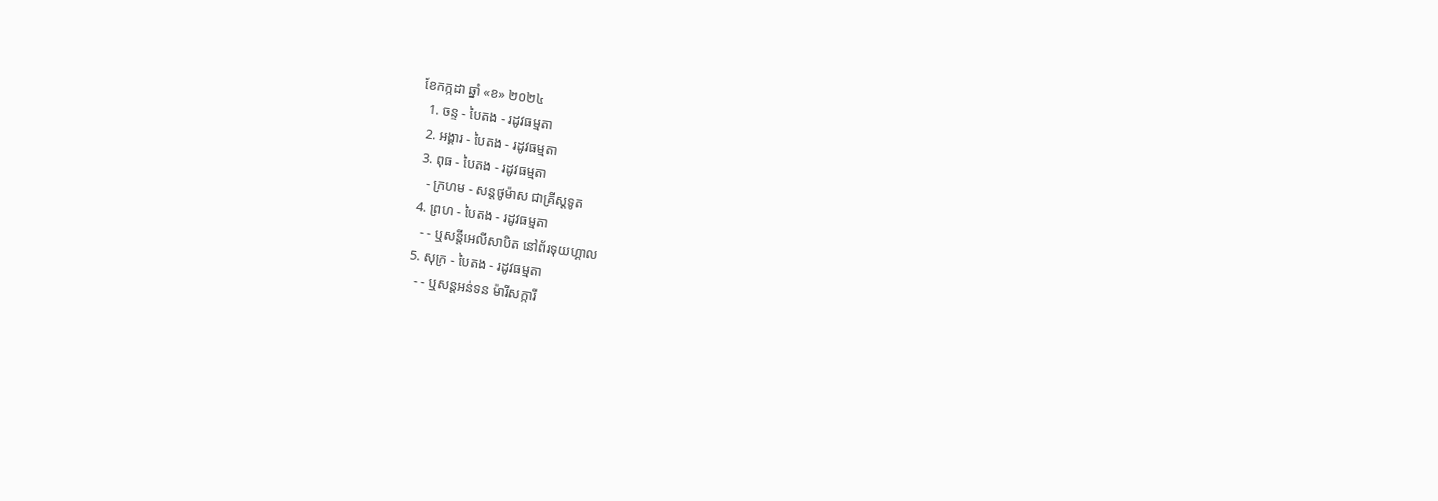ខែកក្កដា ឆ្នាំ «ខ» ២០២៤
  1. ចន្ទ - បៃតង - រដូវធម្មតា
  2. អង្គារ - បៃតង - រដូវធម្មតា
  3. ពុធ - បៃតង - រដូវធម្មតា
    - ក្រហម - សន្ដថូម៉ាស ជាគ្រីស្ដទូត
  4. ព្រហ - បៃតង - រដូវធម្មតា
    - - ឬសន្ដីអេលីសាបិត នៅព័រទុយហ្គាល
  5. សុក្រ - បៃតង - រដូវធម្មតា
    - - ឬសន្ដអន់ទន ម៉ារីសក្ការី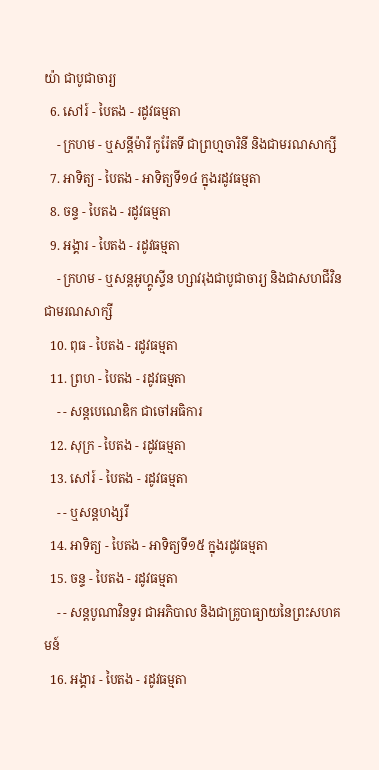យ៉ា ជាបូជាចារ្យ
  6. សៅរ៍ - បៃតង - រដូវធម្មតា
    - ក្រហម - ឬសន្ដីម៉ារី កូរ៉ែតទី ជាព្រហ្មចារិនី និងជាមរណសាក្សី
  7. អាទិត្យ - បៃតង - អាទិត្យទី១៤ ក្នុងរដូវធម្មតា
  8. ចន្ទ - បៃតង - រដូវធម្មតា
  9. អង្គារ - បៃតង - រដូវធម្មតា
    - ក្រហម - ឬសន្ដអូហ្គូស្ទីន ហ្សាវរុងជាបូជាចារ្យ និងជាសហជីវិន ជាមរណសាក្សី
  10. ពុធ - បៃតង - រដូវធម្មតា
  11. ព្រហ - បៃតង - រដូវធម្មតា
    - - សន្ដបេណេឌិក ជាចៅអធិការ
  12. សុក្រ - បៃតង - រដូវធម្មតា
  13. សៅរ៍ - បៃតង - រដូវធម្មតា
    - - ឬសន្ដហង្សរី
  14. អាទិត្យ - បៃតង - អាទិត្យទី១៥ ក្នុងរដូវធម្មតា
  15. ចន្ទ - បៃតង - រដូវធម្មតា
    - - សន្ដបូណាវិនទួរ ជាអភិបាល និងជាគ្រូបាធ្យាយនៃព្រះសហគមន៍
  16. អង្គារ - បៃតង - រដូវធម្មតា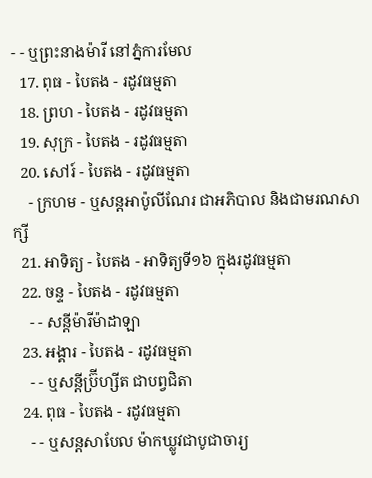- - ឬព្រះនាងម៉ារី នៅភ្នំការមែល
  17. ពុធ - បៃតង - រដូវធម្មតា
  18. ព្រហ - បៃតង - រដូវធម្មតា
  19. សុក្រ - បៃតង - រដូវធម្មតា
  20. សៅរ៍ - បៃតង - រដូវធម្មតា
    - ក្រហម - ឬសន្ដអាប៉ូលីណែរ ជាអភិបាល និងជាមរណសាក្សី
  21. អាទិត្យ - បៃតង - អាទិត្យទី១៦ ក្នុងរដូវធម្មតា
  22. ចន្ទ - បៃតង - រដូវធម្មតា
    - - សន្ដីម៉ារីម៉ាដាឡា
  23. អង្គារ - បៃតង - រដូវធម្មតា
    - - ឬសន្ដីប្រ៊ីហ្សីត ជាបព្វជិតា
  24. ពុធ - បៃតង - រដូវធម្មតា
    - - ឬសន្ដសាបែល ម៉ាកឃ្លូវជាបូជាចារ្យ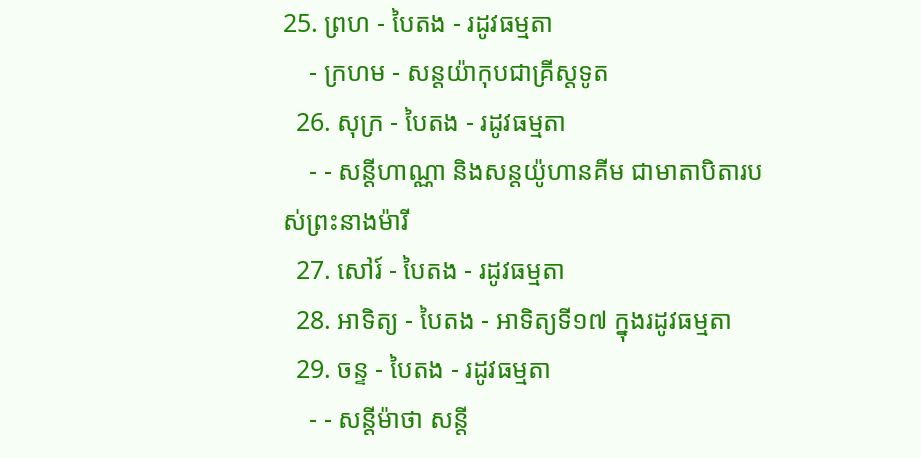25. ព្រហ - បៃតង - រដូវធម្មតា
    - ក្រហម - សន្ដយ៉ាកុបជាគ្រីស្ដទូត
  26. សុក្រ - បៃតង - រដូវធម្មតា
    - - សន្ដីហាណ្ណា និងសន្ដយ៉ូហានគីម ជាមាតាបិតារបស់ព្រះនាងម៉ារី
  27. សៅរ៍ - បៃតង - រដូវធម្មតា
  28. អាទិត្យ - បៃតង - អាទិត្យទី១៧ ក្នុងរដូវធម្មតា
  29. ចន្ទ - បៃតង - រដូវធម្មតា
    - - សន្ដីម៉ាថា សន្ដី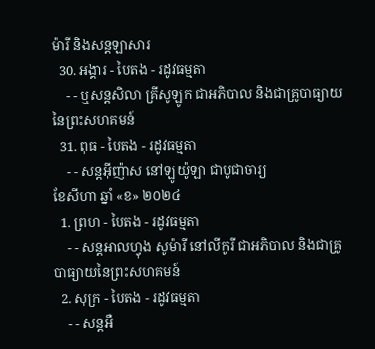ម៉ារី និងសន្ដឡាសារ
  30. អង្គារ - បៃតង - រដូវធម្មតា
    - - ឬសន្ដសិលា គ្រីសូឡូក ជាអភិបាល និងជាគ្រូបាធ្យាយនៃព្រះសហគមន៍
  31. ពុធ - បៃតង - រដូវធម្មតា
    - - សន្ដអ៊ីញ៉ាស នៅឡូយ៉ូឡា ជាបូជាចារ្យ
ខែសីហា ឆ្នាំ «ខ» ២០២៤
  1. ព្រហ - បៃតង - រដូវធម្មតា
    - - សន្ដអាលហ្វុង សូម៉ារី នៅលីកូរី ជាអភិបាល និងជាគ្រូបាធ្យាយនៃព្រះសហគមន៍
  2. សុក្រ - បៃតង - រដូវធម្មតា
    - - សន្តអឺ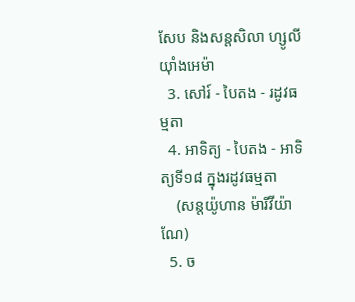សែប និងសន្តសិលា ហ្សូលីយ៉ាំងអេម៉ា
  3. សៅរ៍ - បៃតង - រដូវធម្មតា
  4. អាទិត្យ - បៃតង - អាទិត្យទី១៨ ក្នុងរដូវធម្មតា
    (សន្តយ៉ូហាន ម៉ារីវីយ៉ាណែ)
  5. ច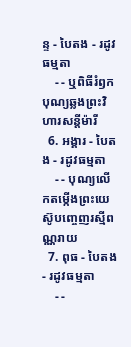ន្ទ - បៃតង - រដូវធម្មតា
    - - ឬពិធីរំឭកបុណ្យឆ្លងព្រះវិហារសន្តីម៉ារី
  6. អង្គារ - បៃតង - រដូវធម្មតា
    - - បុណ្យលើកតម្កើងព្រះយេស៊ូបញ្ចេញរស្មីពណ្ណរាយ
  7. ពុធ - បៃតង - រដូវធម្មតា
    - -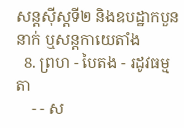សន្តស៊ីស្តទី២ និងឧបដ្ឋាកបួននាក់ ឬសន្តកាយេតាំង
  8. ព្រហ - បៃតង - រដូវធម្មតា
    - - ស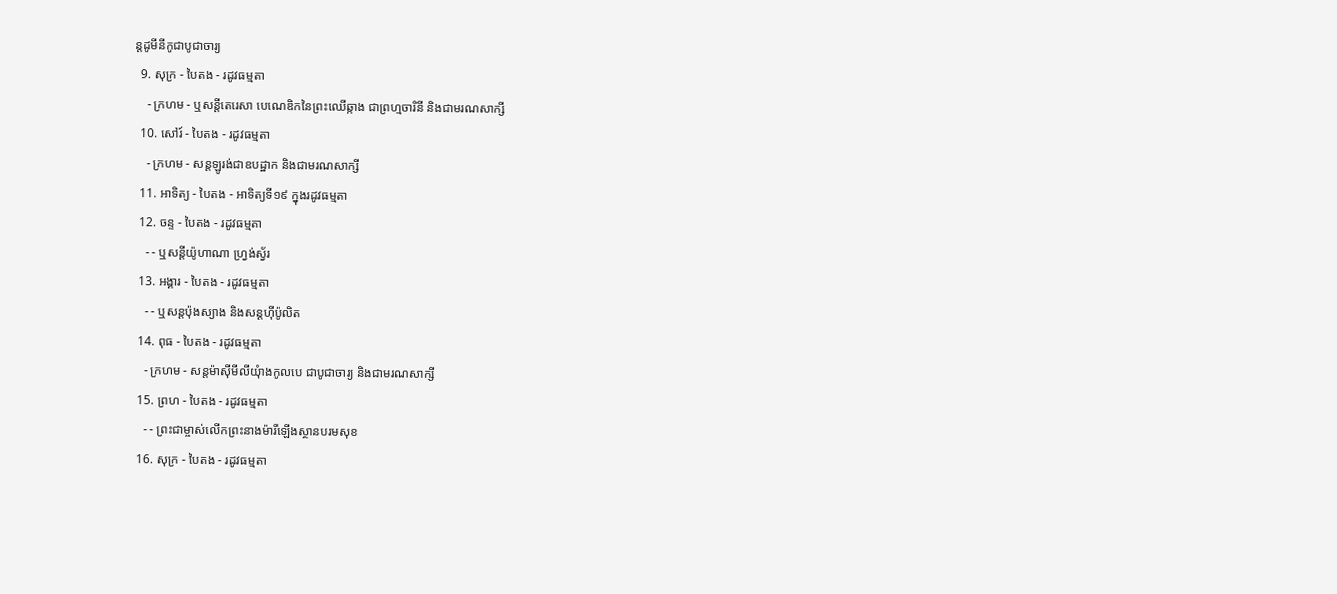ន្តដូមីនីកូជាបូជាចារ្យ
  9. សុក្រ - បៃតង - រដូវធម្មតា
    - ក្រហម - ឬសន្ដីតេរេសា បេណេឌិកនៃព្រះឈើឆ្កាង ជាព្រហ្មចារិនី និងជាមរណសាក្សី
  10. សៅរ៍ - បៃតង - រដូវធម្មតា
    - ក្រហម - សន្តឡូរង់ជាឧបដ្ឋាក និងជាមរណសាក្សី
  11. អាទិត្យ - បៃតង - អាទិត្យទី១៩ ក្នុងរដូវធម្មតា
  12. ចន្ទ - បៃតង - រដូវធម្មតា
    - - ឬសន្តីយ៉ូហាណា ហ្រ្វង់ស្វ័រ
  13. អង្គារ - បៃតង - រដូវធម្មតា
    - - ឬសន្តប៉ុងស្យាង និងសន្តហ៊ីប៉ូលិត
  14. ពុធ - បៃតង - រដូវធម្មតា
    - ក្រហម - សន្តម៉ាស៊ីមីលីយុំាងកូលបេ ជាបូជាចារ្យ និងជាមរណសាក្សី
  15. ព្រហ - បៃតង - រដូវធម្មតា
    - - ព្រះជាម្ចាស់លើកព្រះនាងម៉ារីឡើងស្ថានបរមសុខ
  16. សុក្រ - បៃតង - រដូវធម្មតា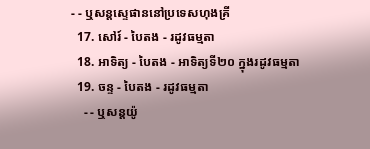- - ឬសន្តស្ទេផាននៅប្រទេសហុងគ្រី
  17. សៅរ៍ - បៃតង - រដូវធម្មតា
  18. អាទិត្យ - បៃតង - អាទិត្យទី២០ ក្នុងរដូវធម្មតា
  19. ចន្ទ - បៃតង - រដូវធម្មតា
    - - ឬសន្តយ៉ូ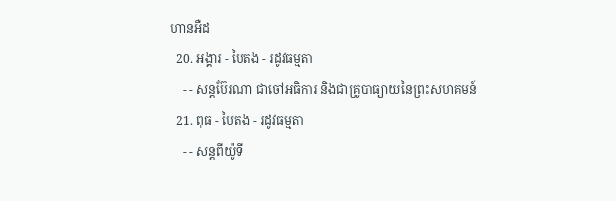ហានអឺដ
  20. អង្គារ - បៃតង - រដូវធម្មតា
    - - សន្តប៊ែរណា ជាចៅអធិការ និងជាគ្រូបាធ្យាយនៃព្រះសហគមន៍
  21. ពុធ - បៃតង - រដូវធម្មតា
    - - សន្តពីយ៉ូទី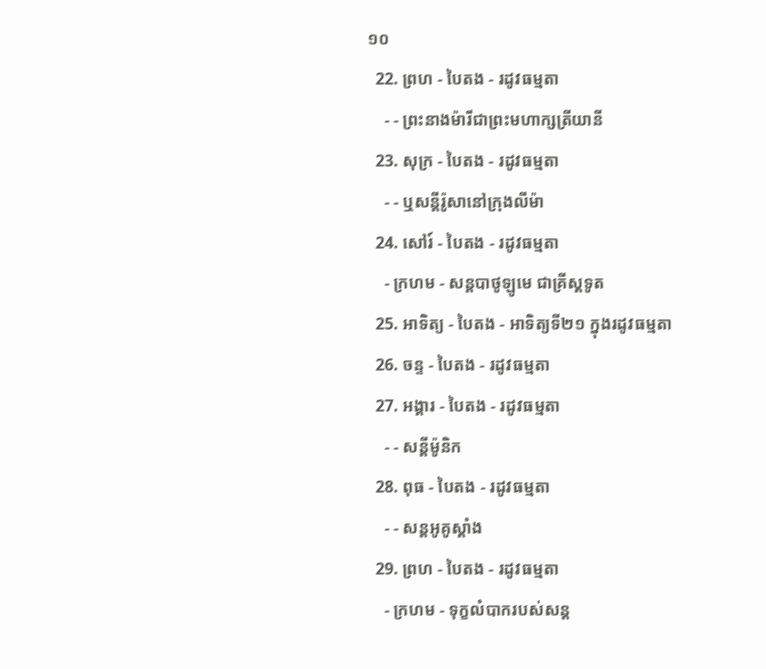១០
  22. ព្រហ - បៃតង - រដូវធម្មតា
    - - ព្រះនាងម៉ារីជាព្រះមហាក្សត្រីយានី
  23. សុក្រ - បៃតង - រដូវធម្មតា
    - - ឬសន្តីរ៉ូសានៅក្រុងលីម៉ា
  24. សៅរ៍ - បៃតង - រដូវធម្មតា
    - ក្រហម - សន្តបាថូឡូមេ ជាគ្រីស្ដទូត
  25. អាទិត្យ - បៃតង - អាទិត្យទី២១ ក្នុងរដូវធម្មតា
  26. ចន្ទ - បៃតង - រដូវធម្មតា
  27. អង្គារ - បៃតង - រដូវធម្មតា
    - - សន្ដីម៉ូនិក
  28. ពុធ - បៃតង - រដូវធម្មតា
    - - សន្តអូគូស្តាំង
  29. ព្រហ - បៃតង - រដូវធម្មតា
    - ក្រហម - ទុក្ខលំបាករបស់សន្ត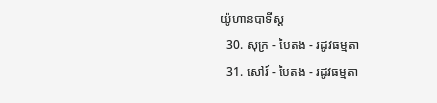យ៉ូហានបាទីស្ដ
  30. សុក្រ - បៃតង - រដូវធម្មតា
  31. សៅរ៍ - បៃតង - រដូវធម្មតា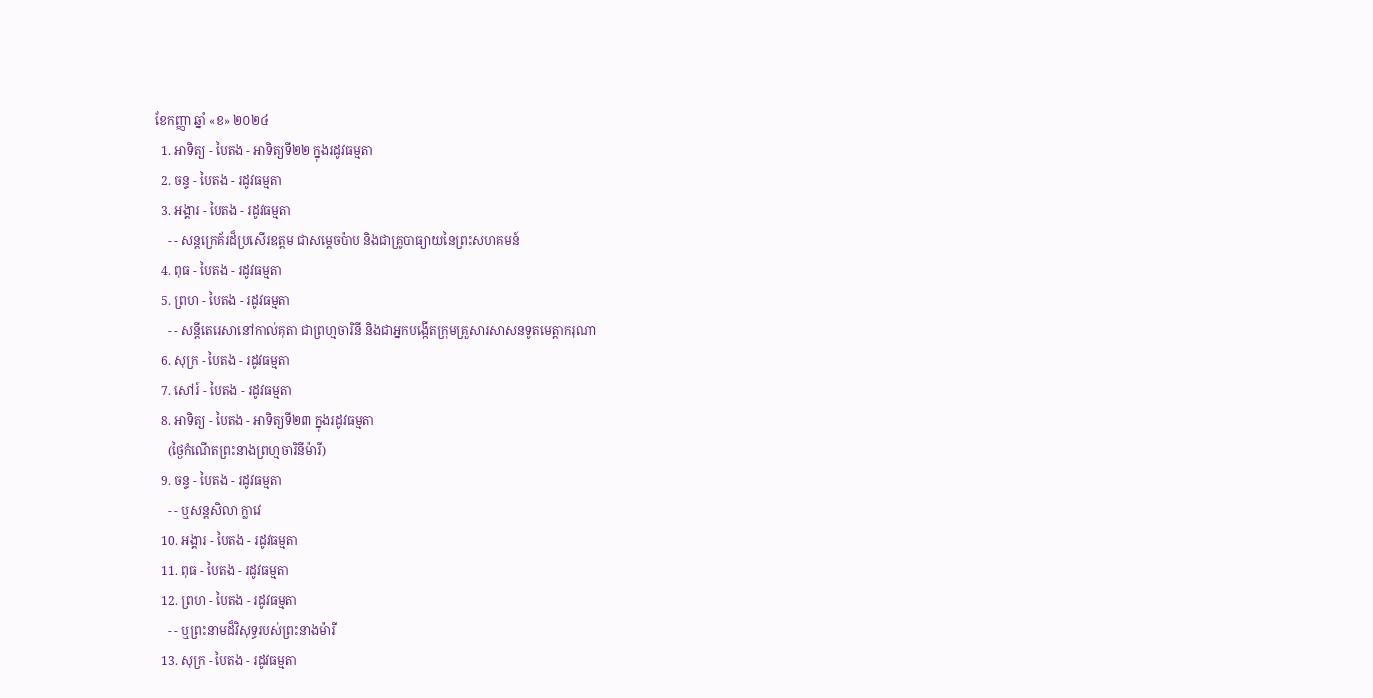ខែកញ្ញា ឆ្នាំ «ខ» ២០២៤
  1. អាទិត្យ - បៃតង - អាទិត្យទី២២ ក្នុងរដូវធម្មតា
  2. ចន្ទ - បៃតង - រដូវធម្មតា
  3. អង្គារ - បៃតង - រដូវធម្មតា
    - - សន្តក្រេគ័រដ៏ប្រសើរឧត្តម ជាសម្ដេចប៉ាប និងជាគ្រូបាធ្យាយនៃព្រះសហគមន៍
  4. ពុធ - បៃតង - រដូវធម្មតា
  5. ព្រហ - បៃតង - រដូវធម្មតា
    - - សន្តីតេរេសានៅកាល់គុតា ជាព្រហ្មចារិនី និងជាអ្នកបង្កើតក្រុមគ្រួសារសាសនទូតមេត្ដាករុណា
  6. សុក្រ - បៃតង - រដូវធម្មតា
  7. សៅរ៍ - បៃតង - រដូវធម្មតា
  8. អាទិត្យ - បៃតង - អាទិត្យទី២៣ ក្នុងរដូវធម្មតា
    (ថ្ងៃកំណើតព្រះនាងព្រហ្មចារិនីម៉ារី)
  9. ចន្ទ - បៃតង - រដូវធម្មតា
    - - ឬសន្តសិលា ក្លាវេ
  10. អង្គារ - បៃតង - រដូវធម្មតា
  11. ពុធ - បៃតង - រដូវធម្មតា
  12. ព្រហ - បៃតង - រដូវធម្មតា
    - - ឬព្រះនាមដ៏វិសុទ្ធរបស់ព្រះនាងម៉ារី
  13. សុក្រ - បៃតង - រដូវធម្មតា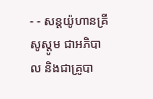- - សន្តយ៉ូហានគ្រីសូស្តូម ជាអភិបាល និងជាគ្រូបា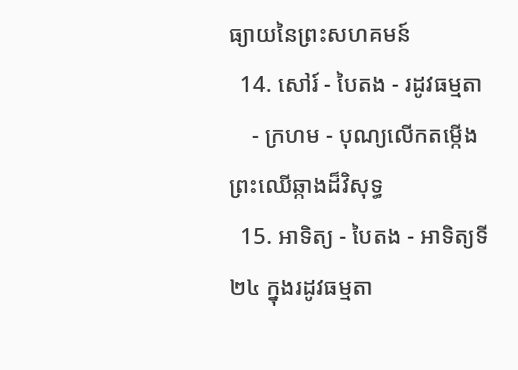ធ្យាយនៃព្រះសហគមន៍
  14. សៅរ៍ - បៃតង - រដូវធម្មតា
    - ក្រហម - បុណ្យលើកតម្កើងព្រះឈើឆ្កាងដ៏វិសុទ្ធ
  15. អាទិត្យ - បៃតង - អាទិត្យទី២៤ ក្នុងរដូវធម្មតា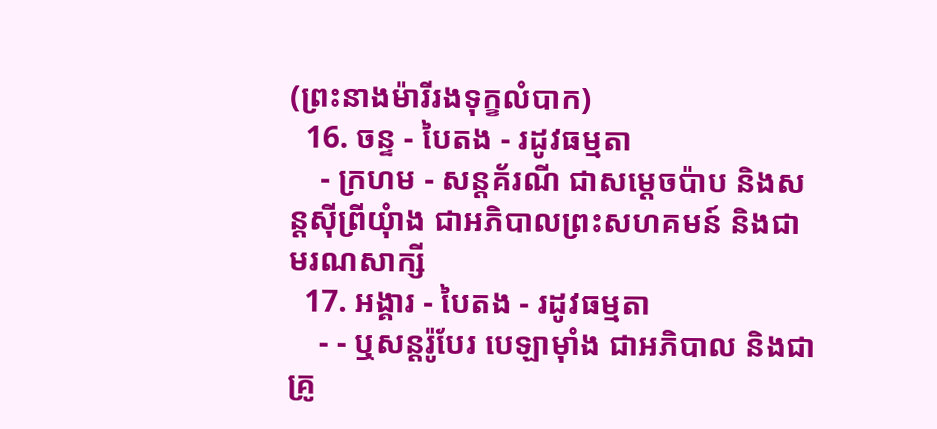(ព្រះនាងម៉ារីរងទុក្ខលំបាក)
  16. ចន្ទ - បៃតង - រដូវធម្មតា
    - ក្រហម - សន្តគ័រណី ជាសម្ដេចប៉ាប និងសន្តស៊ីព្រីយុំាង ជាអភិបាលព្រះសហគមន៍ និងជាមរណសាក្សី
  17. អង្គារ - បៃតង - រដូវធម្មតា
    - - ឬសន្តរ៉ូបែរ បេឡាម៉ាំង ជាអភិបាល និងជាគ្រូ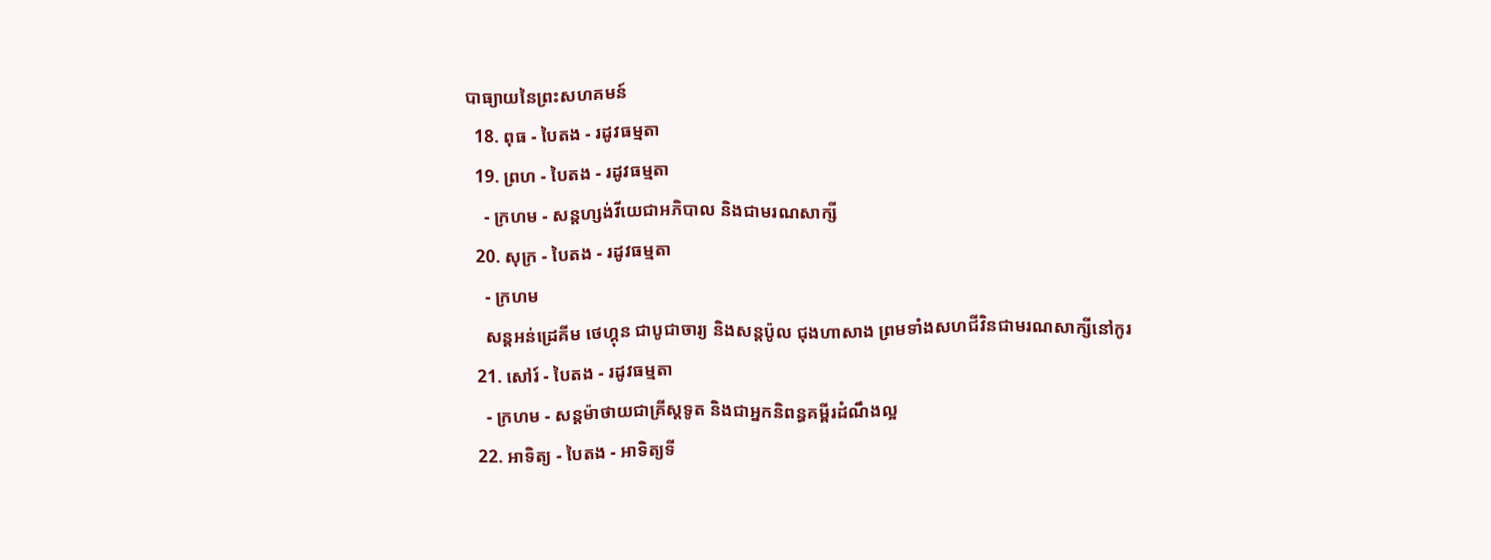បាធ្យាយនៃព្រះសហគមន៍
  18. ពុធ - បៃតង - រដូវធម្មតា
  19. ព្រហ - បៃតង - រដូវធម្មតា
    - ក្រហម - សន្តហ្សង់វីយេជាអភិបាល និងជាមរណសាក្សី
  20. សុក្រ - បៃតង - រដូវធម្មតា
    - ក្រហម
    សន្តអន់ដ្រេគីម ថេហ្គុន ជាបូជាចារ្យ និងសន្តប៉ូល ជុងហាសាង ព្រមទាំងសហជីវិនជាមរណសាក្សីនៅកូរ
  21. សៅរ៍ - បៃតង - រដូវធម្មតា
    - ក្រហម - សន្តម៉ាថាយជាគ្រីស្តទូត និងជាអ្នកនិពន្ធគម្ពីរដំណឹងល្អ
  22. អាទិត្យ - បៃតង - អាទិត្យទី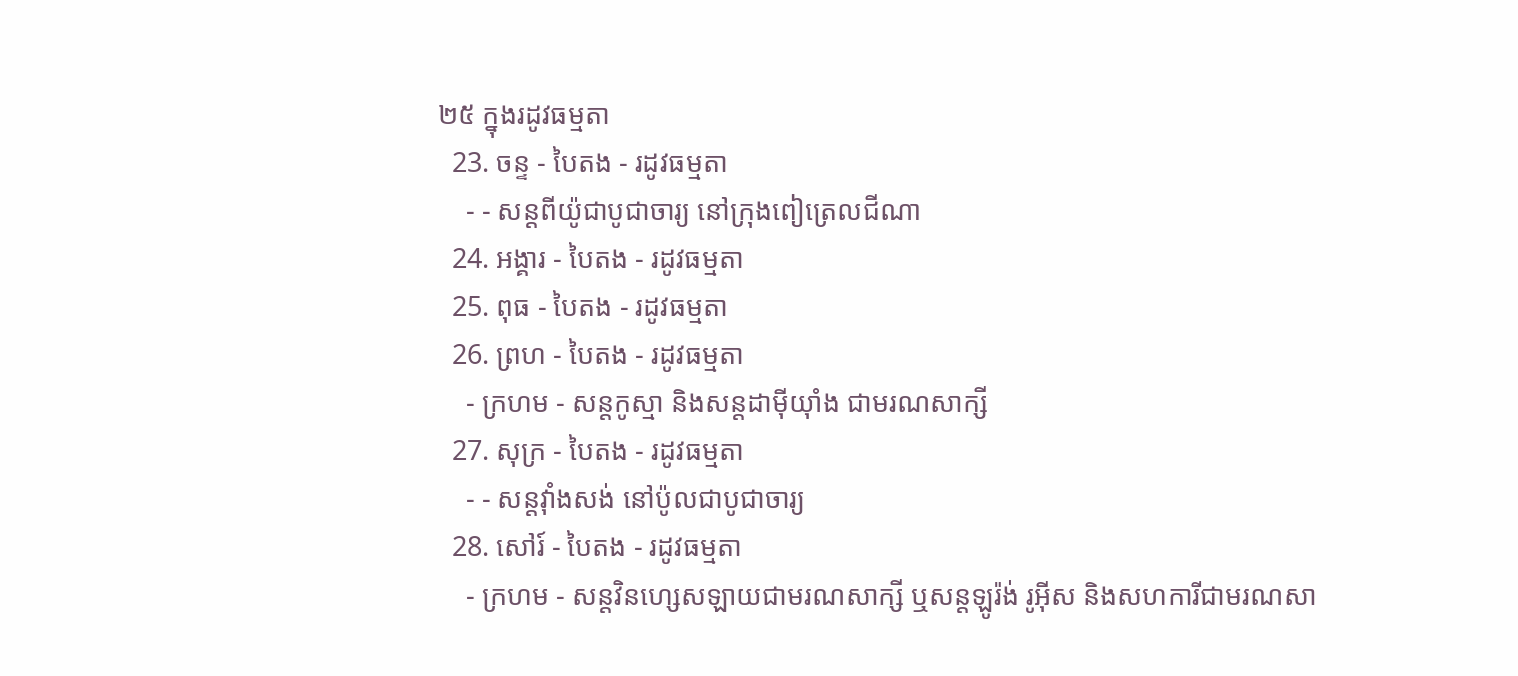២៥ ក្នុងរដូវធម្មតា
  23. ចន្ទ - បៃតង - រដូវធម្មតា
    - - សន្តពីយ៉ូជាបូជាចារ្យ នៅក្រុងពៀត្រេលជីណា
  24. អង្គារ - បៃតង - រដូវធម្មតា
  25. ពុធ - បៃតង - រដូវធម្មតា
  26. ព្រហ - បៃតង - រដូវធម្មតា
    - ក្រហម - សន្តកូស្មា និងសន្តដាម៉ីយុាំង ជាមរណសាក្សី
  27. សុក្រ - បៃតង - រដូវធម្មតា
    - - សន្តវុាំងសង់ នៅប៉ូលជាបូជាចារ្យ
  28. សៅរ៍ - បៃតង - រដូវធម្មតា
    - ក្រហម - សន្តវិនហ្សេសឡាយជាមរណសាក្សី ឬសន្តឡូរ៉ង់ រូអ៊ីស និងសហការីជាមរណសា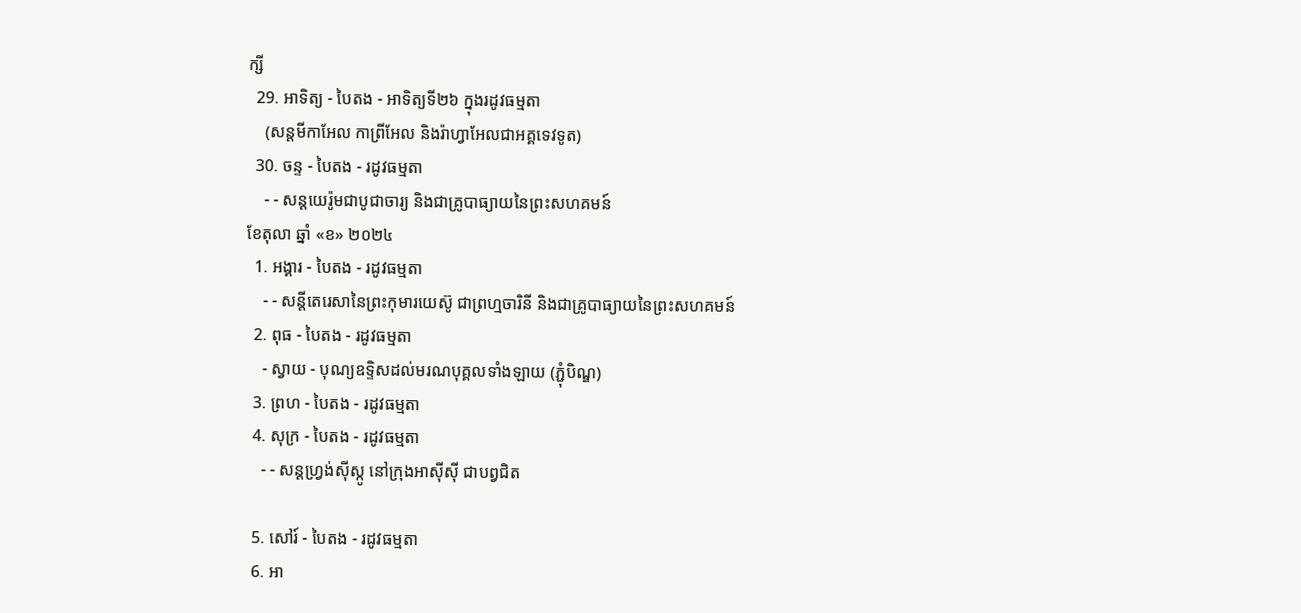ក្សី
  29. អាទិត្យ - បៃតង - អាទិត្យទី២៦ ក្នុងរដូវធម្មតា
    (សន្តមីកាអែល កាព្រីអែល និងរ៉ាហ្វាអែលជាអគ្គទេវទូត)
  30. ចន្ទ - បៃតង - រដូវធម្មតា
    - - សន្ដយេរ៉ូមជាបូជាចារ្យ និងជាគ្រូបាធ្យាយនៃព្រះសហគមន៍
ខែតុលា ឆ្នាំ «ខ» ២០២៤
  1. អង្គារ - បៃតង - រដូវធម្មតា
    - - សន្តីតេរេសានៃព្រះកុមារយេស៊ូ ជាព្រហ្មចារិនី និងជាគ្រូបាធ្យាយនៃព្រះសហគមន៍
  2. ពុធ - បៃតង - រដូវធម្មតា
    - ស្វាយ - បុណ្យឧទ្ទិសដល់មរណបុគ្គលទាំងឡាយ (ភ្ជុំបិណ្ឌ)
  3. ព្រហ - បៃតង - រដូវធម្មតា
  4. សុក្រ - បៃតង - រដូវធម្មតា
    - - សន្តហ្វ្រង់ស៊ីស្កូ នៅក្រុងអាស៊ីស៊ី ជាបព្វជិត

  5. សៅរ៍ - បៃតង - រដូវធម្មតា
  6. អា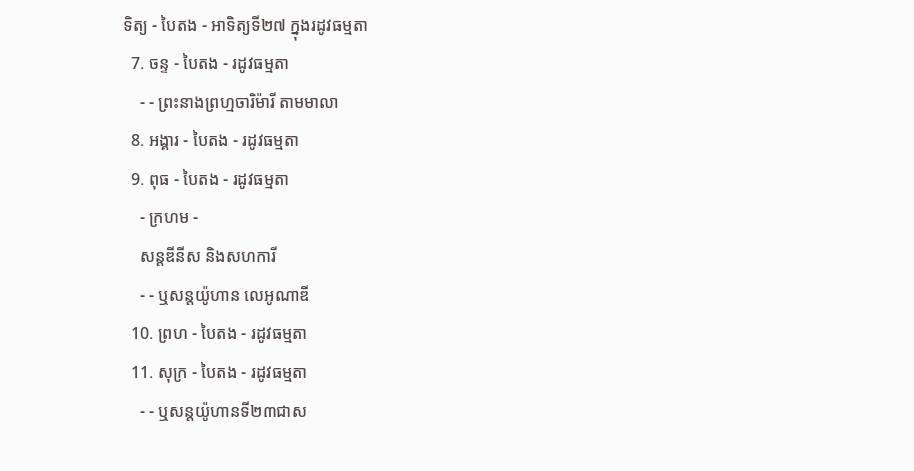ទិត្យ - បៃតង - អាទិត្យទី២៧ ក្នុងរដូវធម្មតា
  7. ចន្ទ - បៃតង - រដូវធម្មតា
    - - ព្រះនាងព្រហ្មចារិម៉ារី តាមមាលា
  8. អង្គារ - បៃតង - រដូវធម្មតា
  9. ពុធ - បៃតង - រដូវធម្មតា
    - ក្រហម -
    សន្តឌីនីស និងសហការី
    - - ឬសន្តយ៉ូហាន លេអូណាឌី
  10. ព្រហ - បៃតង - រដូវធម្មតា
  11. សុក្រ - បៃតង - រដូវធម្មតា
    - - ឬសន្តយ៉ូហានទី២៣ជាស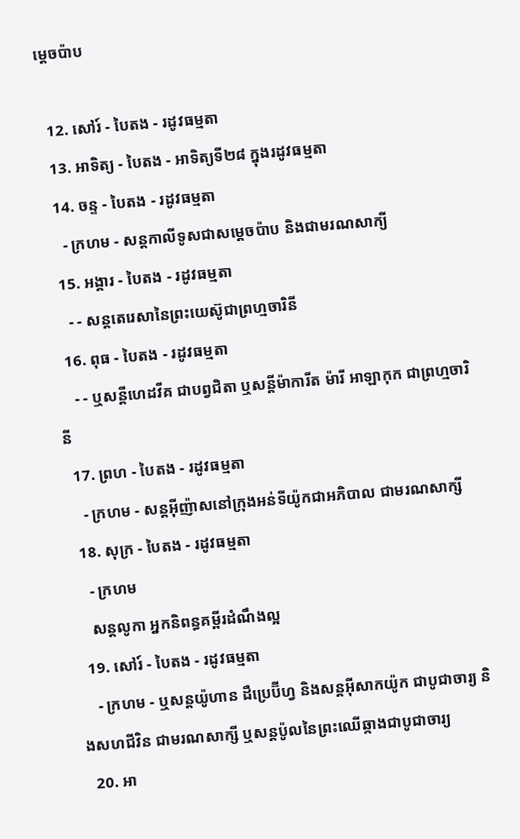ម្តេចប៉ាប

  12. សៅរ៍ - បៃតង - រដូវធម្មតា
  13. អាទិត្យ - បៃតង - អាទិត្យទី២៨ ក្នុងរដូវធម្មតា
  14. ចន្ទ - បៃតង - រដូវធម្មតា
    - ក្រហម - សន្ដកាលីទូសជាសម្ដេចប៉ាប និងជាមរណសាក្យី
  15. អង្គារ - បៃតង - រដូវធម្មតា
    - - សន្តតេរេសានៃព្រះយេស៊ូជាព្រហ្មចារិនី
  16. ពុធ - បៃតង - រដូវធម្មតា
    - - ឬសន្ដីហេដវីគ ជាបព្វជិតា ឬសន្ដីម៉ាការីត ម៉ារី អាឡាកុក ជាព្រហ្មចារិនី
  17. ព្រហ - បៃតង - រដូវធម្មតា
    - ក្រហម - សន្តអ៊ីញ៉ាសនៅក្រុងអន់ទីយ៉ូកជាអភិបាល ជាមរណសាក្សី
  18. សុក្រ - បៃតង - រដូវធម្មតា
    - ក្រហម
    សន្តលូកា អ្នកនិពន្ធគម្ពីរដំណឹងល្អ
  19. សៅរ៍ - បៃតង - រដូវធម្មតា
    - ក្រហម - ឬសន្ដយ៉ូហាន ដឺប្រេប៊ីហ្វ និងសន្ដអ៊ីសាកយ៉ូក ជាបូជាចារ្យ និងសហជីវិន ជាមរណសាក្សី ឬសន្ដប៉ូលនៃព្រះឈើឆ្កាងជាបូជាចារ្យ
  20. អា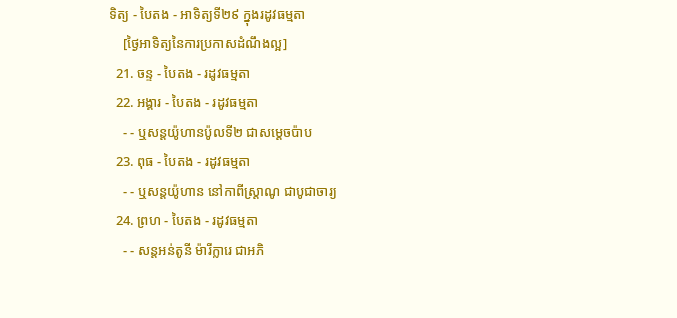ទិត្យ - បៃតង - អាទិត្យទី២៩ ក្នុងរដូវធម្មតា
    [ថ្ងៃអាទិត្យនៃការប្រកាសដំណឹងល្អ]
  21. ចន្ទ - បៃតង - រដូវធម្មតា
  22. អង្គារ - បៃតង - រដូវធម្មតា
    - - ឬសន្តយ៉ូហានប៉ូលទី២ ជាសម្ដេចប៉ាប
  23. ពុធ - បៃតង - រដូវធម្មតា
    - - ឬសន្ដយ៉ូហាន នៅកាពីស្រ្ដាណូ ជាបូជាចារ្យ
  24. ព្រហ - បៃតង - រដូវធម្មតា
    - - សន្តអន់តូនី ម៉ារីក្លារេ ជាអភិ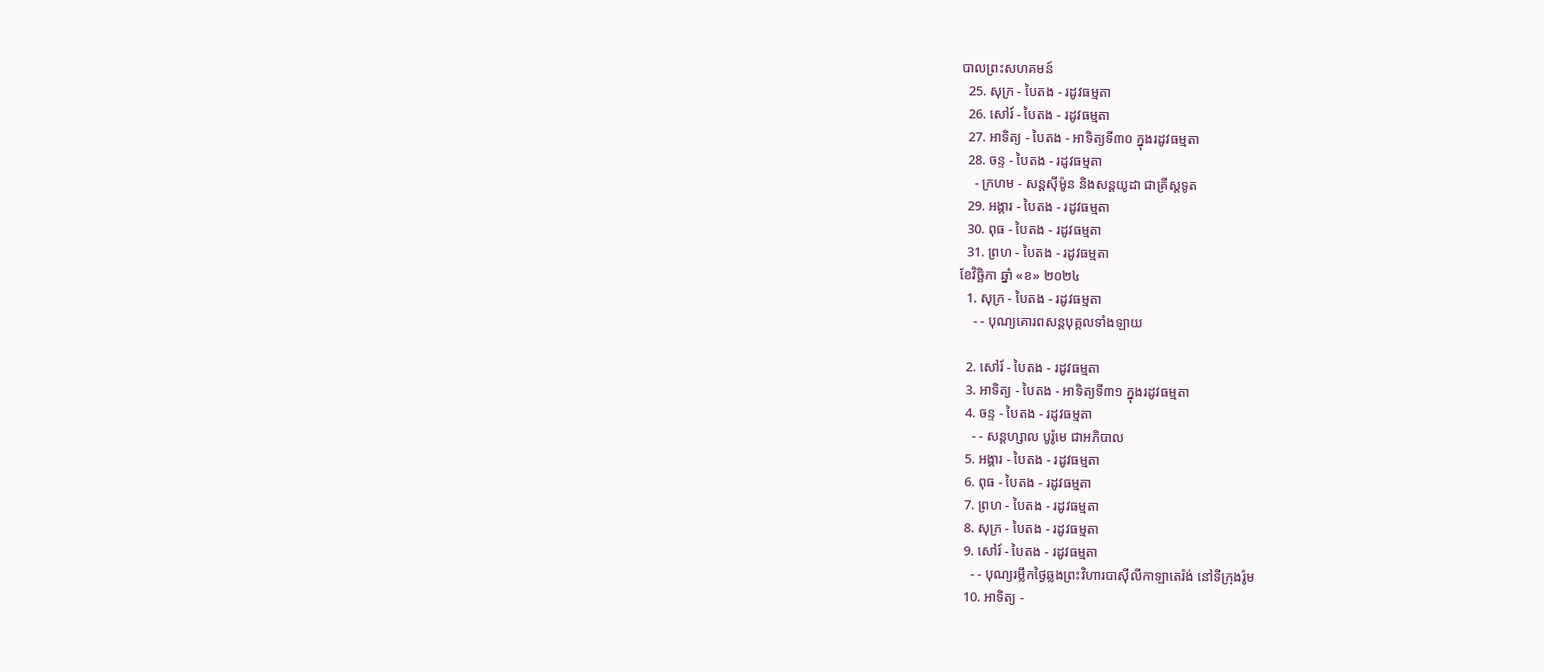បាលព្រះសហគមន៍
  25. សុក្រ - បៃតង - រដូវធម្មតា
  26. សៅរ៍ - បៃតង - រដូវធម្មតា
  27. អាទិត្យ - បៃតង - អាទិត្យទី៣០ ក្នុងរដូវធម្មតា
  28. ចន្ទ - បៃតង - រដូវធម្មតា
    - ក្រហម - សន្ដស៊ីម៉ូន និងសន្ដយូដា ជាគ្រីស្ដទូត
  29. អង្គារ - បៃតង - រដូវធម្មតា
  30. ពុធ - បៃតង - រដូវធម្មតា
  31. ព្រហ - បៃតង - រដូវធម្មតា
ខែវិច្ឆិកា ឆ្នាំ «ខ» ២០២៤
  1. សុក្រ - បៃតង - រដូវធម្មតា
    - - បុណ្យគោរពសន្ដបុគ្គលទាំងឡាយ

  2. សៅរ៍ - បៃតង - រដូវធម្មតា
  3. អាទិត្យ - បៃតង - អាទិត្យទី៣១ ក្នុងរដូវធម្មតា
  4. ចន្ទ - បៃតង - រដូវធម្មតា
    - - សន្ដហ្សាល បូរ៉ូមេ ជាអភិបាល
  5. អង្គារ - បៃតង - រដូវធម្មតា
  6. ពុធ - បៃតង - រដូវធម្មតា
  7. ព្រហ - បៃតង - រដូវធម្មតា
  8. សុក្រ - បៃតង - រដូវធម្មតា
  9. សៅរ៍ - បៃតង - រដូវធម្មតា
    - - បុណ្យរម្លឹកថ្ងៃឆ្លងព្រះវិហារបាស៊ីលីកាឡាតេរ៉ង់ នៅទីក្រុងរ៉ូម
  10. អាទិត្យ -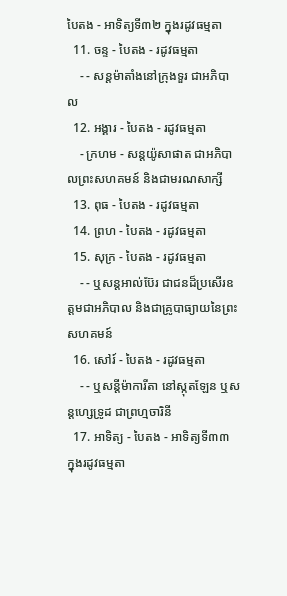បៃតង - អាទិត្យទី៣២ ក្នុងរដូវធម្មតា
  11. ចន្ទ - បៃតង - រដូវធម្មតា
    - - សន្ដម៉ាតាំងនៅក្រុងទួរ ជាអភិបាល
  12. អង្គារ - បៃតង - រដូវធម្មតា
    - ក្រហម - សន្ដយ៉ូសាផាត ជាអភិបាលព្រះសហគមន៍ និងជាមរណសាក្សី
  13. ពុធ - បៃតង - រដូវធម្មតា
  14. ព្រហ - បៃតង - រដូវធម្មតា
  15. សុក្រ - បៃតង - រដូវធម្មតា
    - - ឬសន្ដអាល់ប៊ែរ ជាជនដ៏ប្រសើរឧត្ដមជាអភិបាល និងជាគ្រូបាធ្យាយនៃព្រះសហគមន៍
  16. សៅរ៍ - បៃតង - រដូវធម្មតា
    - - ឬសន្ដីម៉ាការីតា នៅស្កុតឡែន ឬសន្ដហ្សេទ្រូដ ជាព្រហ្មចារិនី
  17. អាទិត្យ - បៃតង - អាទិត្យទី៣៣ ក្នុងរដូវធម្មតា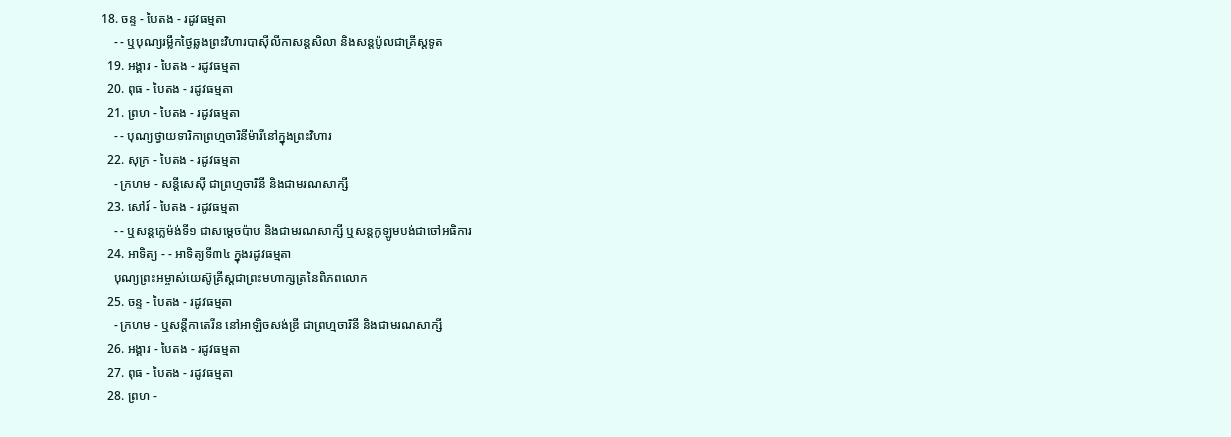18. ចន្ទ - បៃតង - រដូវធម្មតា
    - - ឬបុណ្យរម្លឹកថ្ងៃឆ្លងព្រះវិហារបាស៊ីលីកាសន្ដសិលា និងសន្ដប៉ូលជាគ្រីស្ដទូត
  19. អង្គារ - បៃតង - រដូវធម្មតា
  20. ពុធ - បៃតង - រដូវធម្មតា
  21. ព្រហ - បៃតង - រដូវធម្មតា
    - - បុណ្យថ្វាយទារិកាព្រហ្មចារិនីម៉ារីនៅក្នុងព្រះវិហារ
  22. សុក្រ - បៃតង - រដូវធម្មតា
    - ក្រហម - សន្ដីសេស៊ី ជាព្រហ្មចារិនី និងជាមរណសាក្សី
  23. សៅរ៍ - បៃតង - រដូវធម្មតា
    - - ឬសន្ដក្លេម៉ង់ទី១ ជាសម្ដេចប៉ាប និងជាមរណសាក្សី ឬសន្ដកូឡូមបង់ជាចៅអធិការ
  24. អាទិត្យ - - អាទិត្យទី៣៤ ក្នុងរដូវធម្មតា
    បុណ្យព្រះអម្ចាស់យេស៊ូគ្រីស្ដជាព្រះមហាក្សត្រនៃពិភពលោក
  25. ចន្ទ - បៃតង - រដូវធម្មតា
    - ក្រហម - ឬសន្ដីកាតេរីន នៅអាឡិចសង់ឌ្រី ជាព្រហ្មចារិនី និងជាមរណសាក្សី
  26. អង្គារ - បៃតង - រដូវធម្មតា
  27. ពុធ - បៃតង - រដូវធម្មតា
  28. ព្រហ -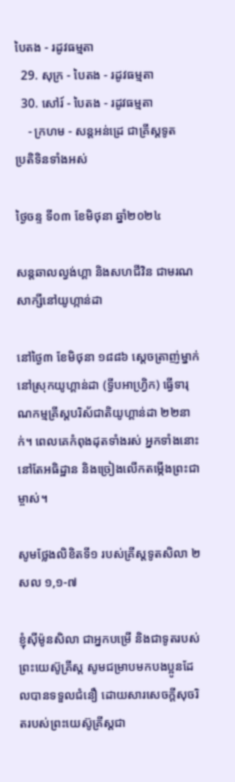បៃតង - រដូវធម្មតា
  29. សុក្រ - បៃតង - រដូវធម្មតា
  30. សៅរ៍ - បៃតង - រដូវធម្មតា
    - ក្រហម - សន្ដអន់ដ្រេ ជាគ្រីស្ដទូត
ប្រតិទិនទាំងអស់

ថ្ងៃចន្ទ ទី០៣ ខែមិថុនា ឆ្នាំ២០២៤

សន្ដឆាលល្វង់ហ្គា និងសហជីវិន ជាមរណសាក្សីនៅយូហ្កាន់ដា

នៅថ្ងៃ៣ ខែមិថុនា ១៨៨៦ ស្តេចត្រាញ់ម្នាក់នៅស្រុកយូហ្គាន់ដា (ទ្វីបអាហ្វ្រិក) ធ្វើទារុណកម្មគ្រីស្តបរិស័ជាតិយូហ្គាន់ដា ២២នាក់។ ពេលគេកំពុងដុតទាំងរស់ អ្នកទាំងនោះនៅតែអធិដ្ឋាន និងច្រៀងលើកតម្កើងព្រះជាម្ចាស់។

សូមថ្លែងលិខិតទី១ របស់គ្រីស្តទូតសិលា ២ សល ១,១-៧

ខ្ញុំស៊ីម៉ូនសិលា ជាអ្នកបម្រើ និងជាទូតរបស់ព្រះយេស៊ូគ្រីស្ត សូមជម្រាបមកបងប្អូនដែលបានទទួលជំនឿ ដោយសារសេចក្តីសុចរិតរបស់ព្រះយេស៊ូគ្រីស្តជា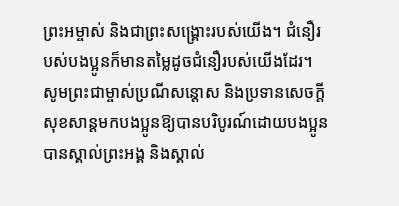ព្រះអម្ចាស់ និងជាព្រះសង្គ្រោះរបស់យើង។ ជំនឿរបស់បងប្អូនក៏មានតម្លៃដូចជំនឿរបស់យើងដែរ។ សូមព្រះជាម្ចាស់ប្រណីសន្តោស និងប្រទានសេចក្តីសុខសាន្តមកបងប្អូនឱ្យបានបរិបូរណ៍ដោយបងប្អូនបានស្គាល់ព្រះអង្គ និងស្គាល់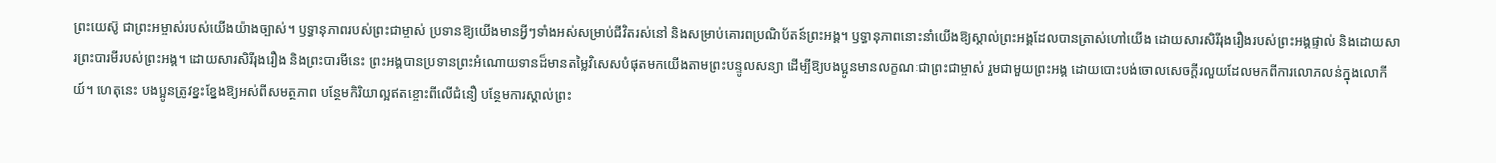ព្រះយេស៊ូ ជាព្រះអម្ចាស់របស់យើងយ៉ាងច្បាស់។ ឫទ្ធានុភាពរបស់ព្រះជាម្ចាស់ ប្រទានឱ្យយើងមានអ្វីៗទាំងអស់សម្រាប់ជីវិតរស់នៅ និងសម្រាប់គោរពប្រណិប័តន៍ព្រះអង្គ។ ឫទ្ធានុភាពនោះនាំយើងឱ្យស្គាល់ព្រះអង្គដែលបានត្រាស់ហៅយើង ដោយសារសិរីរុងរឿងរបស់ព្រះអង្គផ្ទាល់ និងដោយសារព្រះបារមីរបស់ព្រះអង្គ។ ដោយសារសិរីរុងរឿង និងព្រះបារមីនេះ ព្រះអង្គបានប្រទានព្រះអំណោយទានដ៏មានតម្លៃវិសេសបំផុតមកយើងតាមព្រះបន្ទូលសន្យា ដើម្បីឱ្យបងប្អូនមានលក្ខណៈជាព្រះជាម្ចាស់ រួមជាមួយព្រះអង្គ ដោយបោះបង់ចោលសេចក្តីរលួយដែលមកពីការលោភលន់ក្នុងលោកីយ៍។ ហេតុនេះ បងប្អូនត្រូវខ្នះខ្នែងឱ្យអស់ពីសមត្ថភាព បន្ថែមកិរិយាល្អឥតខ្ចោះពីលើជំនឿ បន្ថែមការស្គាល់ព្រះ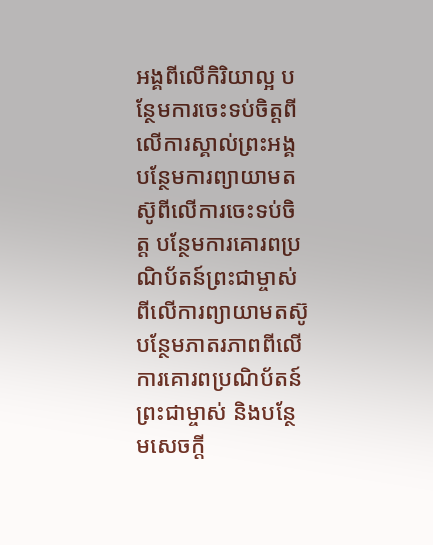អង្គពីលើកិរិយាល្អ បន្ថែមការចេះទប់ចិត្តពីលើការស្គាល់ព្រះអង្គ បន្ថែមការព្យាយាមតស៊ូពីលើការចេះទប់ចិត្ដ បន្ថែមការគោរពប្រណិប័តន៍ព្រះជាម្ចាស់ពីលើការព្យាយាមតស៊ូ បន្ថែមភាតរភាពពីលើការគោរពប្រណិប័តន៍ព្រះជាម្ចាស់ និងបន្ថែមសេចក្តី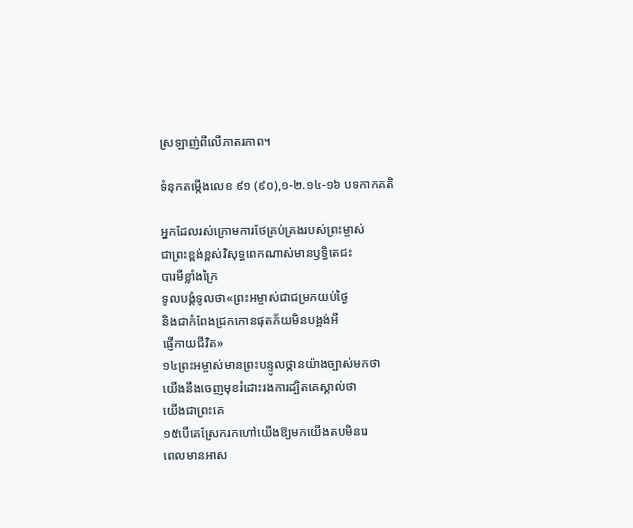ស្រឡាញ់ពីលើភាតរភាព។

ទំនុកតម្កើងលេខ ៩១ (៩០),១-២.១៤-១៦ បទកាកគតិ

អ្នកដែលរស់ក្រោមការថែគ្រប់គ្រងរបស់ព្រះម្ចាស់
ជាព្រះខ្ពង់ខ្ពស់វិសុទ្ធពេកណាស់មានឫទ្ធិតេជះ
បារមីខ្លាំងក្រៃ
ទូលបង្គំទូលថា«ព្រះអម្ចាស់ជាជម្រកយប់ថ្ងៃ
និងជាកំពែងជ្រកកោនផុតភ័យមិនបង្អង់អី
ផ្ញើកាយជីវិត»
១៤ព្រះអម្ចាស់មានព្រះបន្ទូលថ្កានយ៉ាងច្បាស់មកថា
យើងនឹងចេញមុខរំដោះរងការដ្បិតគេស្គាល់ថា
យើងជាព្រះគេ
១៥បើគេស្រែករកហៅយើងឱ្យមកយើងតបមិនរេ
ពេលមានអាស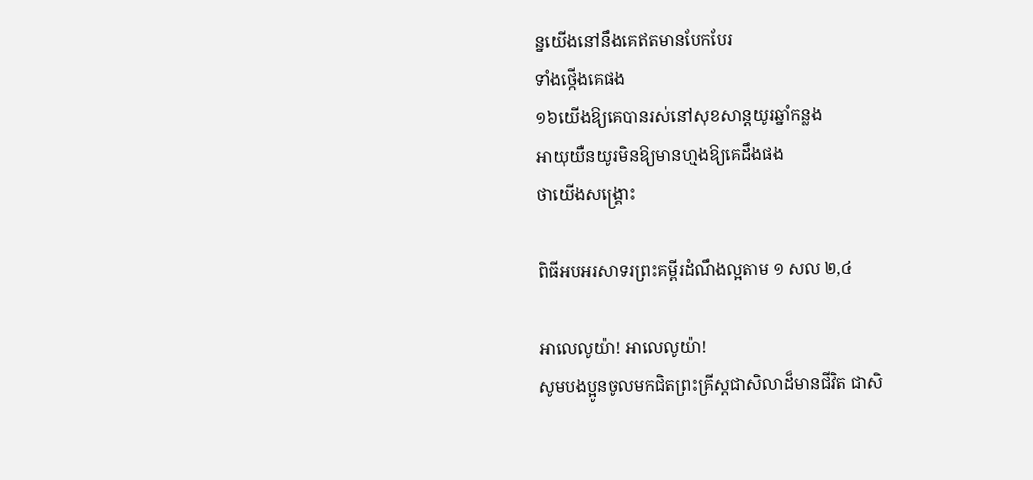ន្នយើងនៅនឹងគេឥតមានបែកបែរ
ទាំងថ្កើងគេផង
១៦យើងឱ្យគេបានរស់នៅសុខសាន្តយូរឆ្នាំកន្លង
អាយុយឺនយូរមិនឱ្យមានហ្មងឱ្យគេដឹងផង
ថាយើងសង្គ្រោះ

ពិធីអបអរសាទរព្រះគម្ពីរដំណឹងល្អតាម ១ សល ២,៤

អាលេលូយ៉ា! អាលេលូយ៉ា!
សូមបងប្អូនចូលមកជិតព្រះគ្រីស្តជាសិលាដ៏មានជីវិត ជាសិ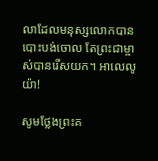លាដែលមនុស្សលោកបានបោះបង់ចោល តែព្រះជាម្ចាស់បានរើសយក។ អាលេលូយ៉ា!

សូមថ្លែងព្រះគ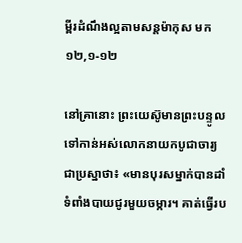ម្ពីរដំណឹងល្អតាមសន្តម៉ាកុស មក ១២,១-១២

នៅគ្រានោះ ព្រះយេស៊ូមានព្រះបន្ទូលទៅកាន់អស់លោកនាយកបូជាចារ្យជាប្រស្នាថា៖ «មានបុរសម្នាក់បានដាំទំពាំងបាយជូរមួយចម្ការ។ គាត់ធ្វើរប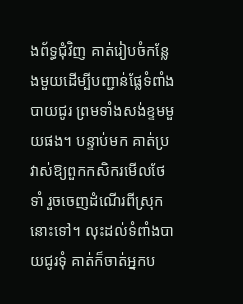ងព័ទ្ធជុំវិញ គាត់រៀបចំកន្លែងមួយដើម្បីបញ្ជាន់ផ្លែទំពាំងបាយជូរ ព្រមទាំងសង់ខ្ទមមួយផង។ បន្ទាប់មក គាត់ប្រវាស់ឱ្យពួកកសិករមើលថែទាំ រួចចេញដំណើរពីស្រុកនោះទៅ។ លុះដល់ទំពាំងបាយជូរទុំ គាត់ក៏ចាត់អ្នកប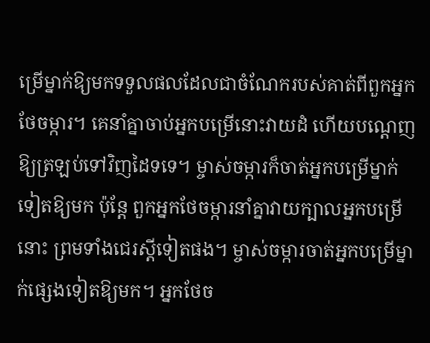ម្រើម្នាក់ឱ្យមកទទួលផលដែលជាចំណែករបស់គាត់ពីពួកអ្នកថែចម្ការ។ គេនាំគ្នាចាប់អ្នកបម្រើនោះវាយដំ ហើយបណ្តេញឱ្យត្រឡប់ទៅវិញដៃទទេ។ ម្ចាស់ចម្ការក៏ចាត់អ្នកបម្រើម្នាក់ទៀតឱ្យមក ប៉ុន្តែ ពួកអ្នកថែចម្ការនាំគ្នាវាយក្បាលអ្នកបម្រើនោះ ព្រមទាំងជេរស្តីទៀតផង។ ម្ចាស់ចម្ការចាត់អ្នកបម្រើម្នាក់ផ្សេងទៀតឱ្យមក។ អ្នកថែច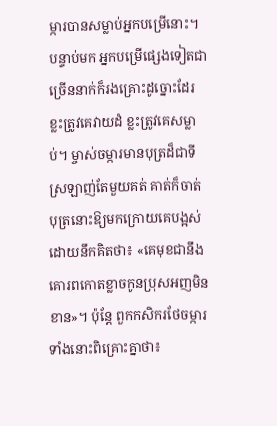ម្ការបានសម្លាប់អ្នកបម្រើនោះ។ បន្ទាប់មក អ្នកបម្រើផ្សេងទៀតជាច្រើននាក់ក៏រងគ្រោះដូច្នោះដែរ ខ្លះត្រូវគេវាយដំ ខ្លះត្រូវគេសម្លាប់។ ម្ចាស់ចម្ការមានបុត្រដ៏ជាទីស្រឡាញ់តែមួយគត់ គាត់ក៏ចាត់បុត្រនោះឱ្យមកក្រោយគេបង្អស់ ដោយនឹកគិតថា៖ «គេមុខជានឹងគោរពកោតខ្លាចកូនប្រុសអញមិនខាន»។ ប៉ុន្តែ ពួកកសិករថែចម្ការទាំងនោះពិគ្រោះគ្នាថា៖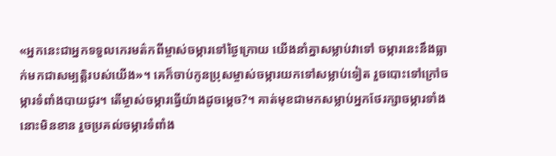«អ្នកនេះជាអ្នកទទួលកេរមត៌កពីម្ចាស់ចម្ការទៅថ្ងៃក្រោយ យើងនាំគ្នាសម្លាប់វាទៅ ចម្ការនេះនឹងធ្លាក់មកជាសម្បត្តិរបស់យើង»។ គេក៏ចាប់កូនប្រុសម្ចាស់ចម្ការយកទៅសម្លាប់ទៀត រួចបោះទៅក្រៅចម្ការទំពាំងបាយជូរ។ តើម្ចាស់ចម្ការធ្វើយ៉ាងដូចម្តេច?។ គាត់មុខជាមកសម្លាប់អ្នកថែរក្សាចម្ការទាំងនោះមិនខាន រួចប្រគល់ចម្ការទំពាំង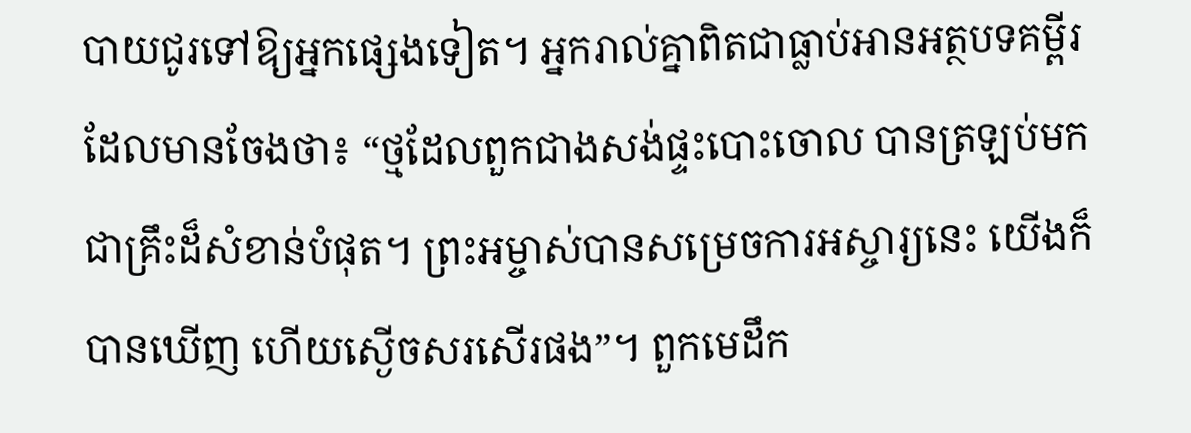បាយជូរទៅឱ្យអ្នកផ្សេងទៀត។ អ្នករាល់គ្នាពិតជាធ្លាប់អានអត្ថបទគម្ពីរដែលមានចែងថា៖ “ថ្មដែលពួកជាងសង់ផ្ទះបោះចោល បានត្រឡប់មកជាគ្រឹះដ៏សំខាន់បំផុត។ ព្រះអម្ចាស់បានសម្រេចការអស្ចារ្យនេះ យើងក៏បានឃើញ ហើយស្ងើចសរសើរផង”។ ពួកមេដឹក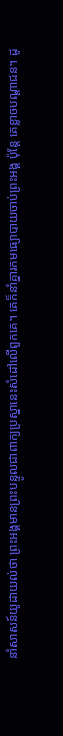នាំសាសន៍យូដាយល់ថា ព្រះអង្គមានព្រះបន្ទូលជាពាក្យប្រស្នានេះសំដៅលើពួកគេ។ គេក៏នាំគ្នារកមធ្យោបាយចាប់ព្រះអង្គ ប៉ុន្តែ គេខ្លាចបណ្តាជន។ ដូ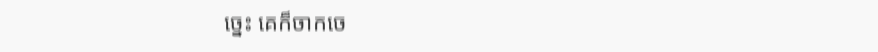ច្នេះ គេក៏ចាកចេ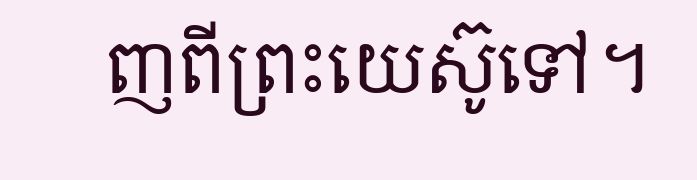ញពីព្រះយេស៊ូទៅ។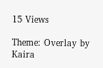15 Views

Theme: Overlay by Kaira